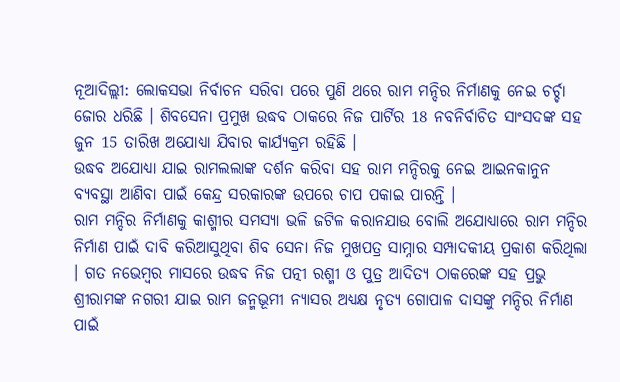ନୂଆଦିଲ୍ଲୀ: ଲୋକସଭା ନିର୍ବାଚନ ସରିବା ପରେ ପୁଣି ଥରେ ରାମ ମନ୍ଦିର ନିର୍ମାଣକୁ ନେଇ ଚର୍ଚ୍ଚା ଜୋର ଧରିଛି । ଶିବସେନା ପ୍ରମୁଖ ଉଦ୍ଧବ ଠାକରେ ନିଜ ପାର୍ଟିର 18 ନବନିର୍ବାଚିତ ସାଂସଦଙ୍କ ସହ ଜୁନ 15 ତାରିଖ ଅଯୋଧ୍ୟା ଯିବାର କାର୍ଯ୍ୟକ୍ରମ ରହିଛି ।
ଉଦ୍ଧବ ଅଯୋଧ୍ୟା ଯାଇ ରାମଲଲାଙ୍କ ଦର୍ଶନ କରିବା ସହ ରାମ ମନ୍ଦିରକୁ ନେଇ ଆଇନକାନୁନ ବ୍ୟବସ୍ଥା ଆଣିବା ପାଇଁ କେନ୍ଦ୍ର ସରକାରଙ୍କ ଉପରେ ଚାପ ପକାଇ ପାରନ୍ତି ।
ରାମ ମନ୍ଦିର ନିର୍ମାଣକୁ କାଶ୍ମୀର ସମସ୍ୟା ଭଳି ଜଟିଳ କରାନଯାଉ ବୋଲି ଅଯୋଧ୍ୟାରେ ରାମ ମନ୍ଦିର ନିର୍ମାଣ ପାଇଁ ଦାବି କରିଆସୁଥିବା ଶିବ ସେନା ନିଜ ମୁଖପତ୍ର ସାମ୍ନାର ସମ୍ପାଦକୀୟ ପ୍ରକାଶ କରିଥିଲା । ଗତ ନଭେମ୍ବର ମାସରେ ଉଦ୍ଧବ ନିଜ ପତ୍ନୀ ରଶ୍ମୀ ଓ ପୁତ୍ର ଆଦିତ୍ୟ ଠାକରେଙ୍କ ସହ ପ୍ରଭୁ ଶ୍ରୀରାମଙ୍କ ନଗରୀ ଯାଇ ରାମ ଜନ୍ମଭୂମୀ ନ୍ୟାସର ଅଧ୍ୟକ୍ଷ ନୃତ୍ୟ ଗୋପାଳ ଦାସଙ୍କୁ ମନ୍ଦିର ନିର୍ମାଣ ପାଇଁ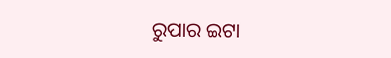ରୁପାର ଇଟା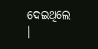ଦେଇଥିଲେ ।